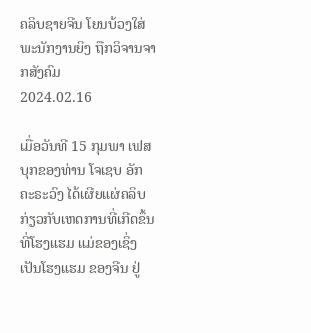ຄລິບຊາຍຈີນ ໂຍນບ້ວງໃສ່ພະນັກງານຍິງ ຖືກວິຈານຈາກສັງຄົມ
2024.02.16

ເມື່ອວັນທີ 15 ກຸມພາ ເຟສບຸກຂອງທ່ານ ໂຈເຊບ ອັກຄະຣະວົງ ໄດ້ເຜີຍແຜ່ຄລິບກ່ຽວກັບເຫດການທີ່ເກີດຂຶ້ນທີ່ໂຮງແຮມ ແມ່ຂອງເຊິ່ງເປັນໂຮງແຮມ ຂອງຈີນ ຢູ່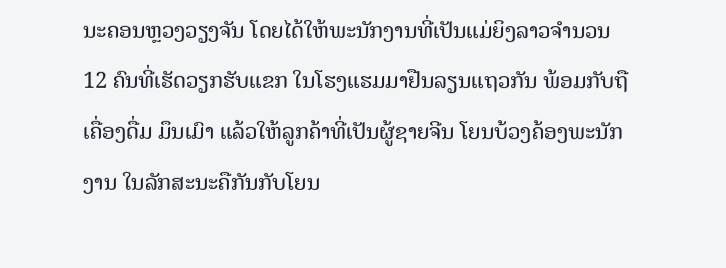ນະຄອນຫຼວງວຽງຈັນ ໂດຍໄດ້ໃຫ້ພະນັກງານທີ່ເປັນແມ່ຍິງລາວຈຳນວນ 12 ຄົນທີ່ເຮັດວຽກຮັບແຂກ ໃນໂຮງແຮມມາຢືນລຽນແຖວກັນ ພ້ອມກັບຖືເຄື່ອງດື່ມ ມຶນເມົາ ແລ້ວໃຫ້ລູກຄ້າທີ່ເປັນຜູ້ຊາຍຈີນ ໂຍນບ້ວງຄ້ອງພະນັກງານ ໃນລັກສະນະຄືກັນກັບໂຍນ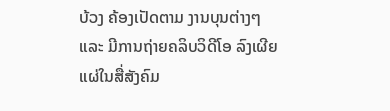ບ້ວງ ຄ້ອງເປັດຕາມ ງານບຸນຕ່າງໆ ແລະ ມີການຖ່າຍຄລິບວິດີໂອ ລົງເຜີຍແຜ່ໃນສື່ສັງຄົມ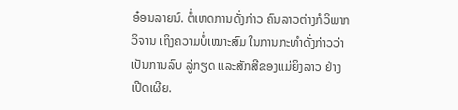ອ໋ອນລາຍນ໌. ຕໍ່ເຫດການດັ່ງກ່າວ ຄົນລາວຕ່າງກໍວິພາກວິຈານ ເຖິງຄວາມບໍ່ເໝາະສົມ ໃນການກະທຳດັ່ງກ່າວວ່າເປັນການລົບ ລູ່ກຽດ ແລະສັກສີຂອງແມ່ຍິງລາວ ຢ່າງເປີດເຜີຍ.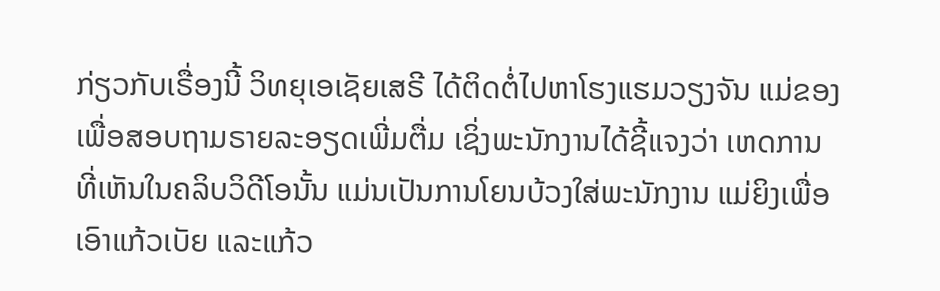ກ່ຽວກັບເຣື່ອງນີ້ ວິທຍຸເອເຊັຍເສຣີ ໄດ້ຕິດຕໍ່ໄປຫາໂຮງແຮມວຽງຈັນ ແມ່ຂອງ ເພື່ອສອບຖາມຣາຍລະອຽດເພີ່ມຕື່ມ ເຊິ່ງພະນັກງານໄດ້ຊີ້ແຈງວ່າ ເຫດການທີ່ເຫັນໃນຄລິບວິດີໂອນັ້ນ ແມ່ນເປັນການໂຍນບ້ວງໃສ່ພະນັກງານ ແມ່ຍິງເພື່ອເອົາແກ້ວເບັຍ ແລະແກ້ວ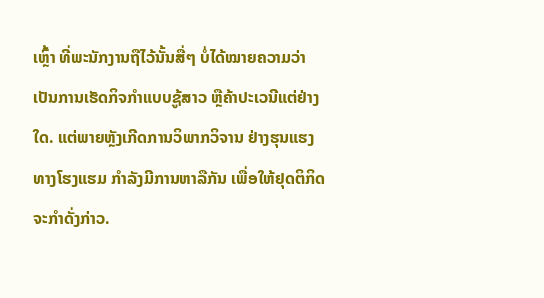ເຫຼົ້າ ທີ່ພະນັກງານຖືໄວ້ນັ້ນສື່ໆ ບໍ່ໄດ້ໝາຍຄວາມວ່າ ເປັນການເຮັດກິຈກຳແບບຊູ້ສາວ ຫຼືຄ້າປະເວນີແຕ່ຢ່າງໃດ. ແຕ່ພາຍຫຼັງເກີດການວິພາກວິຈານ ຢ່າງຮຸນແຮງທາງໂຮງແຮມ ກຳລັງມີການຫາລືກັນ ເພື່ອໃຫ້ຢຸດຕິກິດຈະກຳດັ່ງກ່າວ.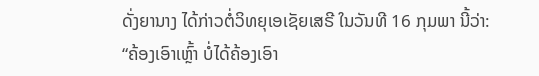ດັ່ງຍານາງ ໄດ້ກ່າວຕໍ່ວິທຍຸເອເຊັຍເສຣີ ໃນວັນທີ 16 ກຸມພາ ນີ້ວ່າ:
“ຄ້ອງເອົາເຫຼົ້າ ບໍ່ໄດ້ຄ້ອງເອົາ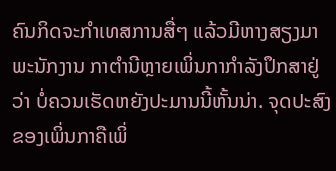ຄົນກິດຈະກໍາເທສການສື່ໆ ແລ້ວມີຫາງສຽງມາພະນັກງານ ກາຕຳນີຫຼາຍເພິ່ນກາກຳລັງປຶກສາຢູ່ວ່າ ບໍ່ຄວນເຮັດຫຍັງປະມານນີ້ຫັ້ນນ່າ. ຈຸດປະສົງຂອງເພິ່ນກາຄືເພິ່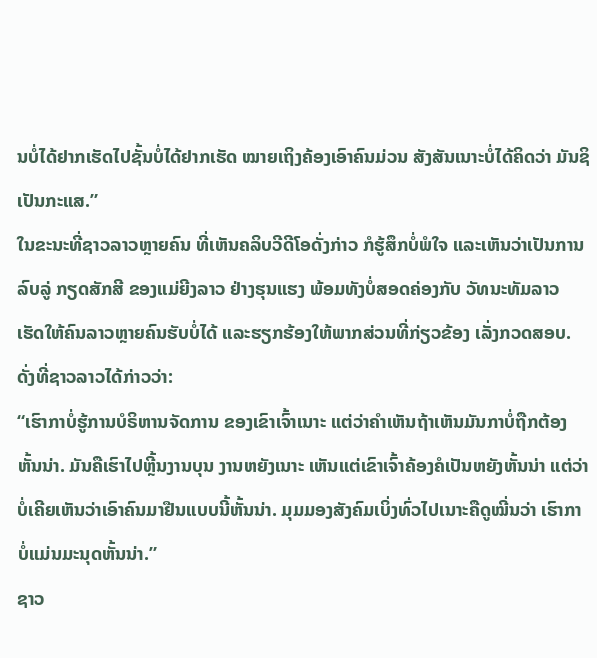ນບໍ່ໄດ້ຢາກເຮັດໄປຊັ້ນບໍ່ໄດ້ຢາກເຮັດ ໝາຍເຖິງຄ້ອງເອົາຄົນມ່ວນ ສັງສັນເນາະບໍ່ໄດ້ຄິດວ່າ ມັນຊິເປັນກະແສ.”
ໃນຂະນະທີ່ຊາວລາວຫຼາຍຄົນ ທີ່ເຫັນຄລິບວີດີໂອດັ່ງກ່າວ ກໍຮູ້ສຶກບໍ່ພໍໃຈ ແລະເຫັນວ່າເປັນການລົບລູ່ ກຽດສັກສີ ຂອງແມ່ຍີງລາວ ຢ່າງຮຸນແຮງ ພ້ອມທັງບໍ່ສອດຄ່ອງກັບ ວັທນະທັມລາວ ເຮັດໃຫ້ຄົນລາວຫຼາຍຄົນຮັບບໍ່ໄດ້ ແລະຮຽກຮ້ອງໃຫ້ພາກສ່ວນທີ່ກ່ຽວຂ້ອງ ເລັ່ງກວດສອບ.
ດັ່ງທີ່ຊາວລາວໄດ້ກ່າວວ່າ:
“ເຮົາກາບໍ່ຮູ້ການບໍຣິຫານຈັດການ ຂອງເຂົາເຈົ້າເນາະ ແຕ່ວ່າຄໍາເຫັນຖ້າເຫັນມັນກາບໍ່ຖືກຕ້ອງຫັ້ນນ່າ. ມັນຄືເຮົາໄປຫຼີ້ນງານບຸນ ງານຫຍັງເນາະ ເຫັນແຕ່ເຂົາເຈົ້າຄ້ອງຄໍເປັນຫຍັງຫັ້ນນ່າ ແຕ່ວ່າບໍ່ເຄີຍເຫັນວ່າເອົາຄົນມາຢືນແບບນີ້ຫັ້ນນ່າ. ມຸມມອງສັງຄົມເບິ່ງທົ່ວໄປເນາະຄືດູໝີ່ນວ່າ ເຮົາກາບໍ່ແມ່ນມະນຸດຫັ້ນນ່າ.”
ຊາວ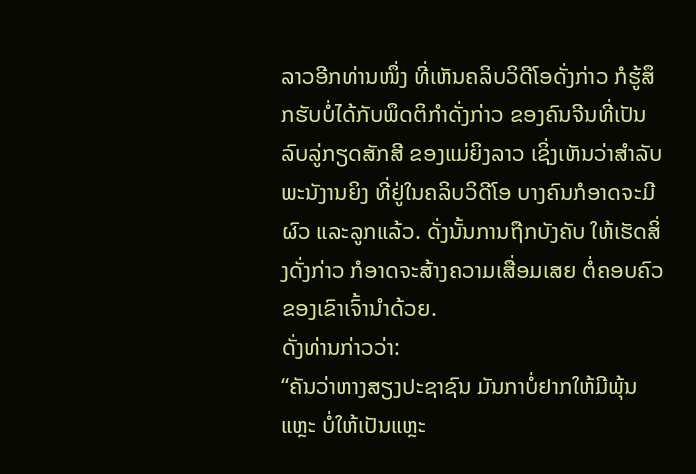ລາວອີກທ່ານໜຶ່ງ ທີ່ເຫັນຄລິບວິດີໂອດັ່ງກ່າວ ກໍຮູ້ສຶກຮັບບໍ່ໄດ້ກັບພຶດຕິກໍາດັ່ງກ່າວ ຂອງຄົນຈີນທີ່ເປັນລົບລູ່ກຽດສັກສີ ຂອງແມ່ຍິງລາວ ເຊິ່ງເຫັນວ່າສຳລັບພະນັງານຍິງ ທີ່ຢູ່ໃນຄລິບວິດີໂອ ບາງຄົນກໍອາດຈະມີຜົວ ແລະລູກແລ້ວ. ດັ່ງນັ້ນການຖືກບັງຄັບ ໃຫ້ເຮັດສິ່ງດັ່ງກ່າວ ກໍອາດຈະສ້າງຄວາມເສື່ອມເສຍ ຕໍ່ຄອບຄົວ ຂອງເຂົາເຈົ້ານໍາດ້ວຍ.
ດັ່ງທ່ານກ່າວວ່າ:
“ຄັນວ່າຫາງສຽງປະຊາຊົນ ມັນກາບໍ່ຢາກໃຫ້ມີພຸ້ນແຫຼະ ບໍ່ໃຫ້ເປັນແຫຼະ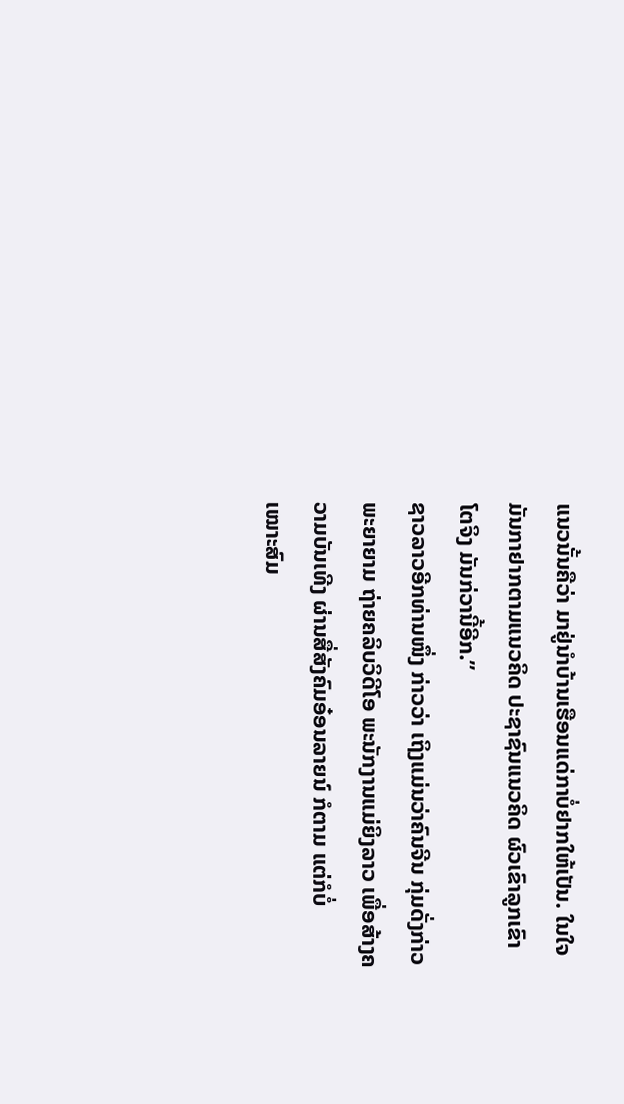ແນວນັ້ນຄືວ່າ ມາຢູ່ນໍາບ້ານເຮືອນແດ່ກາບໍ່ຢາກໃຫ້ເປັນ. ໃນໃຈມັນກາຢາກຕາມແນວຄິດ ປະຊາຊົນແນວຄິດ ຜົວເຂົາລູກເຂົາໂຕຈິງ ມັນກ່ວານີ້ອີກ.”
ຊາວລາວອີກທ່ານໜຶ່ງ ກ່າວວ່າ ເຖິງແມ່ນວ່າຄົນຈີນ ກຸ່ມດັ່ງກ່າວພະຍາຍາມ ຖ່າຍຄລິບວິດີໂອ ພະນັກງານແມ່ຍິງລາວ ເພື່ອສ້າງຄວາມບັນເທີງ ຜ່ານສື່ສັງຄົມອ໋ອນລາຍນ໌ ກໍຕາມ ແຕ່ກໍບໍ່
ເໝາະສົມ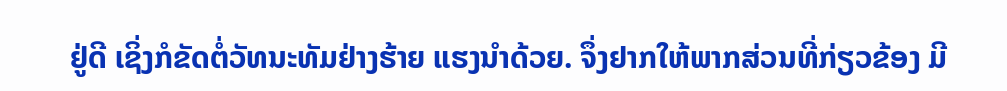ຢູ່ດີ ເຊິ່ງກໍຂັດຕໍ່ວັທນະທັມຢ່າງຮ້າຍ ແຮງນໍາດ້ວຍ. ຈຶ່ງຢາກໃຫ້ພາກສ່ວນທີ່ກ່ຽວຂ້ອງ ມີ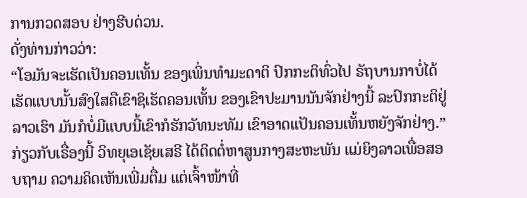ການກວດສອບ ຢ່າງຮີບດ່ວນ.
ດັ່ງທ່ານກ່າວວ່າ:
“ໂອມັນຈະເຮັດເປັນຄອນເທັ້ນ ຂອງເພິ່ນທໍາມະດາຕິ ປົກກະຕິທົ່ວໄປ ຣັຖບານກາບໍ່ໄດ້ເຮັດແບບນັ້ນສົງໃສຄືເຂົາຊິເຮັດຄອນເທັ້ນ ຂອງເຂົາປະມານນັນຈັກຢ່າງນີ້ ລະປົກກະຕິຢູ່ລາວເຮົາ ມັນກໍບໍ່ມີແບບນີ້ເຂົາກໍຮັກວັທນະທັມ ເຂົາອາດເເປັນຄອນເທັ້ນຫຍັງຈັກຢ່າງ.”
ກ່ຽວກັບເຣື່ອງນີ້ ວິທຍຸເອເຊັຍເສຣີ ໄດ້ຕິດຕໍ່ຫາສູນກາງສະຫະພັນ ແມ່ຍິງລາວເພື່ອສອບຖາມ ຄວາມຄິດເຫັນເພີ່ມຕື່ມ ແຕ່ເຈົ້າໜ້າທີ່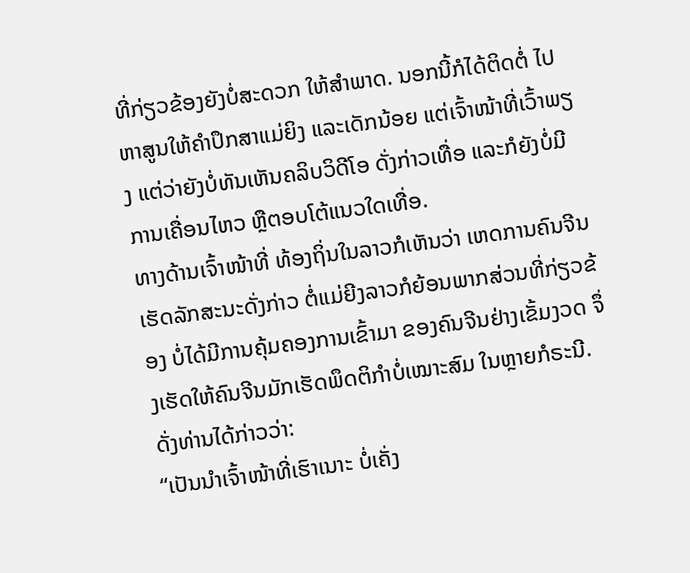ທີ່ກ່ຽວຂ້ອງຍັງບໍ່ສະດວກ ໃຫ້ສຳພາດ. ນອກນີ້ກໍໄດ້ຕິດຕໍ່ ໄປຫາສູນໃຫ້ຄຳປຶກສາແມ່ຍິງ ແລະເດັກນ້ອຍ ແຕ່ເຈົ້າໜ້າທີ່ເວົ້າພຽງ ແຕ່ວ່າຍັງບໍ່ທັນເຫັນຄລິບວິດີໂອ ດັ່ງກ່າວເທື່ອ ແລະກໍຍັງບໍ່ມີການເຄື່ອນໄຫວ ຫຼືຕອບໂຕ້ແນວໃດເທື່ອ.
ທາງດ້ານເຈົ້າໜ້າທີ່ ທ້ອງຖິ່ນໃນລາວກໍເຫັນວ່າ ເຫດການຄົນຈີນ ເຮັດລັກສະນະດັ່ງກ່າວ ຕໍ່ແມ່ຍີງລາວກໍຍ້ອນພາກສ່ວນທີ່ກ່ຽວຂ້ອງ ບໍ່ໄດ້ມີການຄຸ້ມຄອງການເຂົ້າມາ ຂອງຄົນຈີນຢ່າງເຂັ້ມງວດ ຈຶ່ງເຮັດໃຫ້ຄົນຈີນມັກເຮັດພຶດຕິກຳບໍ່ເໝາະສົມ ໃນຫຼາຍກໍຣະນີ.
ດັ່ງທ່ານໄດ້ກ່າວວ່າ:
“ເປັນນໍາເຈົ້າໜ້າທີ່ເຮົາເນາະ ບໍ່ເຄັ່ງ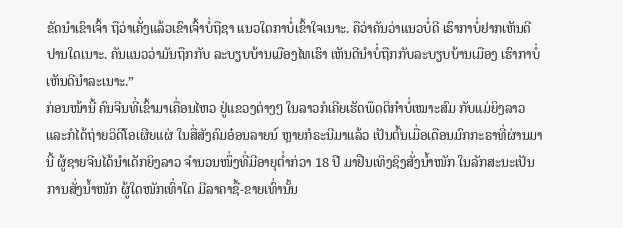ຂັດນໍາເຂົາເຈົ້າ ຖືວ່າເຄັ່ງແລ້ວເຂົາເຈົ້າບໍ່ຖືຊາ ແນວໃດກາບໍ່ເຂົ້າໃຈເນາະ. ຄືວ່າຄັນວ່າແນວບໍ່ດີ ເຮົາກາບໍ່ຢາກເຫັນດີປານໃດເນາະ. ຄັນແນວວ່າມັນຖືກກັບ ລະບຽບບ້ານເມືອງໄທເຮົາ ເຫັນດີນຳບໍ່ຖືກກັບລະບຽບບ້ານເມືອງ ເຮົາກາບໍ່ເຫັນດີນຳລະເນາະ.”
ກ່ອນໜ້ານີ້ ຄົນຈີນທີ່ເຂົ້າມາເຄື່ອນໄຫວ ຢູ່ແຂວງຕ່າງໆ ໃນລາວກໍເຄີຍເຮັດພຶດຕິກໍາບໍ່ເໝາະສົມ ກັບແມ່ຍິງລາວ ແລະກໍໄດ້ຖ່າຍວິດີໂອເຜີຍແຜ່ ໃນສື່ສັງຄົມອ໋ອນລາຍນ໌ ຫຼາຍກໍຣະນີມາແລ້ວ ເປັນຕົ້ນເມື່ອເດືອນມົກກະຣາທີ່ຜ່ານມານີ້ ຜູ້ຊາຍຈີນໄດ້ນຳເດັກຍິງລາວ ຈຳນວນໜຶ່ງທີ່ມີອາຍຸຕໍ່າກ່ວາ 18 ປີ ມາຢືນເທິງຊິງສັ່ງນໍ້າໜັກ ໃນລັກສະນະເປັນການສັ່ງນໍ້າໜັກ ຜູ້ໃດໜັກເທົ່າໃດ ມີລາຄາຊື້-ຂາຍເທົ່ານັ້ນ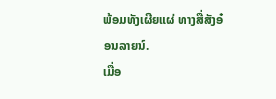ພ້ອມທັງເຜີຍແຜ່ ທາງສື່ສັງອ໋ອນລາຍນ໌.
ເມື່ອ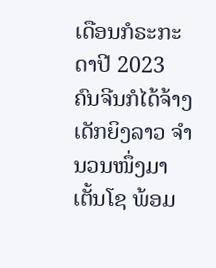ເດືອນກໍຣະກະດາປີ 2023 ຄົນຈີນກໍໄດ້ຈ້າງເດັກຍິງລາວ ຈໍານວນໜຶ່ງມາເຕັ້ນໂຊ ພ້ອມ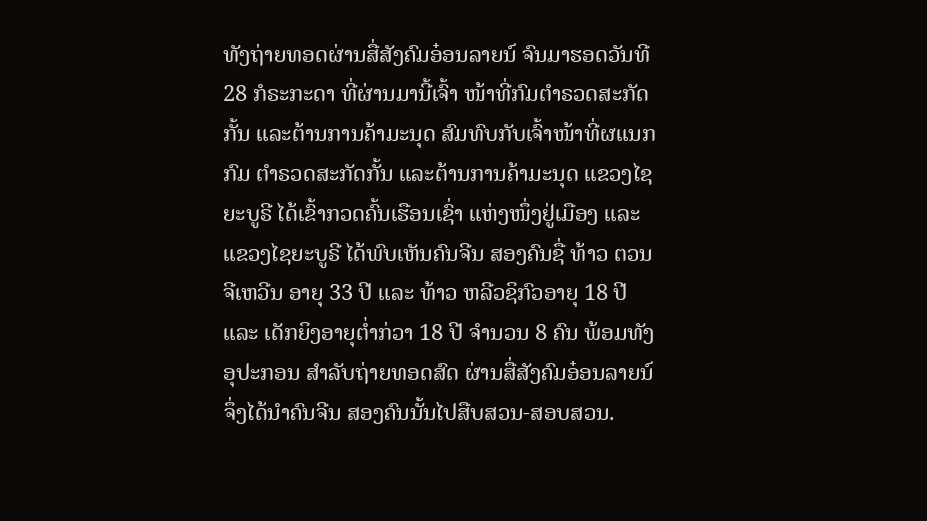ທັງຖ່າຍທອດຜ່ານສື່ສັງຄົມອ໋ອນລາຍນ໌ ຈົນມາຮອດວັນທີ 28 ກໍຣະກະດາ ທີ່ຜ່ານມານີ້ເຈົ້າ ໜ້າທີ່ກົມຕຳຣວດສະກັດກັ້ນ ແລະຕ້ານການຄ້າມະນຸດ ສົມທົບກັບເຈົ້າໜ້າທີ່ຜແນກກົມ ຕຳຣວດສະກັດກັ້ນ ແລະຕ້ານການຄ້າມະນຸດ ແຂວງໄຊຍະບູຣີ ໄດ້ເຂົ້າກວດຄົ້ນເຮືອນເຊົ່າ ແຫ່ງໜຶ່ງຢູ່ເມືອງ ແລະແຂວງໄຊຍະບູຣີ ໄດ້ພົບເຫັນຄົນຈີນ ສອງຄົນຊື່ ທ້າວ ຕວນຈີເຫວີນ ອາຍຸ 33 ປີ ແລະ ທ້າວ ຫລີວຊິກົວອາຍຸ 18 ປີ ແລະ ເດັກຍິງອາຍຸຕໍ່າກ່ວາ 18 ປີ ຈໍານວນ 8 ຄົນ ພ້ອມທັງອຸປະກອນ ສໍາລັບຖ່າຍທອດສົດ ຜ່ານສື່ສັງຄົມອ໋ອນລາຍນ໌ ຈຶ່ງໄດ້ນໍາຄົນຈີນ ສອງຄົນນັ້ນໄປສືບສວນ-ສອບສວນ.